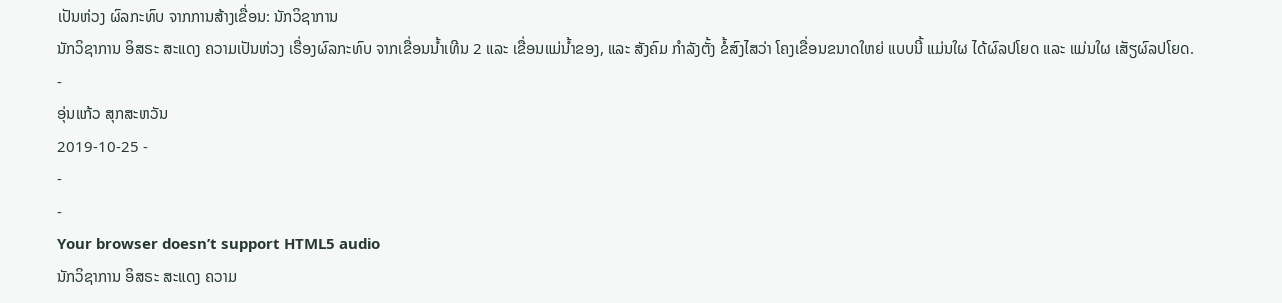ເປັນຫ່ວງ ຜົລກະທົບ ຈາກການສ້າງເຂື່ອນ: ນັກວິຊາການ
ນັກວິຊາການ ອິສຣະ ສະແດງ ຄວາມເປັນຫ່ວງ ເຣື່ອງຜົລກະທົບ ຈາກເຂື່ອນນ້ຳເທີນ 2 ແລະ ເຂື່ອນແມ່ນ້ຳຂອງ, ແລະ ສັງຄົມ ກຳລັງຕັ້ງ ຂໍ້ສົງໄສວ່າ ໂຄງເຂື່ອນຂນາດໃຫຍ່ ແບບນີ້ ແມ່ນໃຜ ໄດ້ຜົລປໂຍດ ແລະ ແມ່ນໃຜ ເສັຽຜົລປໂຍດ.
-
ອຸ່ນແກ້ວ ສຸກສະຫວັນ
2019-10-25 -
-
-
Your browser doesn’t support HTML5 audio
ນັກວິຊາການ ອິສຣະ ສະແດງ ຄວາມ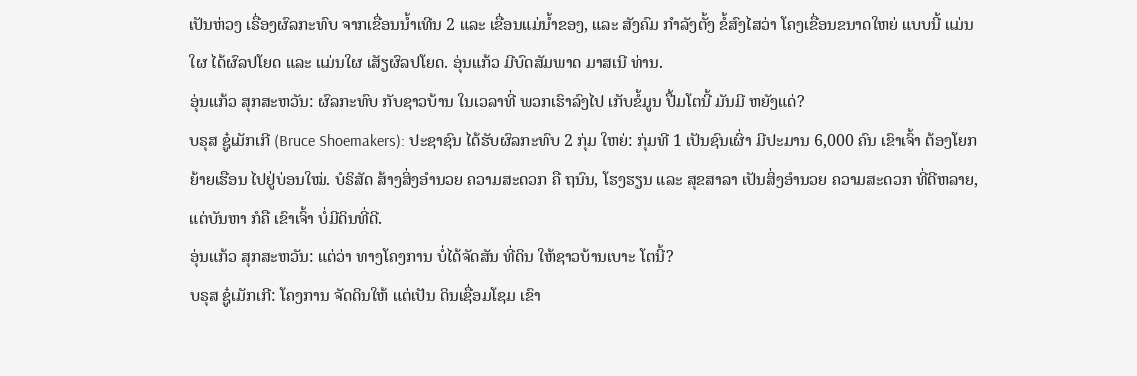ເປັນຫ່ວງ ເຣື່ອງຜົລກະທົບ ຈາກເຂື່ອນນ້ຳເທີນ 2 ແລະ ເຂື່ອນແມ່ນ້ຳຂອງ, ແລະ ສັງຄົມ ກຳລັງຕັ້ງ ຂໍ້ສົງໄສວ່າ ໂຄງເຂື່ອນຂນາດໃຫຍ່ ແບບນີ້ ແມ່ນໃຜ ໄດ້ຜົລປໂຍດ ແລະ ແມ່ນໃຜ ເສັຽຜົລປໂຍດ. ອຸ່ນແກ້ວ ມີບົດສັມພາດ ມາສເນີ ທ່ານ.
ອຸ່ນແກ້ວ ສຸກສະຫວັນ: ຜົລກະທົບ ກັບຊາວບ້ານ ໃນເວລາທີ່ ພວກເຮົາລົງໄປ ເກັບຂໍ້ມູນ ປື້ມໂຕນີ້ ມັນມີ ຫຍັງແດ່?
ບຣຸສ ຊູ໋ເມັກເກີ (Bruce Shoemakers): ປະຊາຊົນ ໄດ້ຮັບຜົລກະທົບ 2 ກຸ່ມ ໃຫຍ່: ກຸ່ມທີ 1 ເປັນຊົນເຜົ່າ ມີປະມານ 6,000 ຄົນ ເຂົາເຈົ້າ ຕ້ອງໂຍກຍ້າຍເຮືອນ ໄປຢູ່ບ່ອນໃໝ່. ບໍຣິສັດ ສ້າງສິ່ງອຳນວຍ ຄວາມສະດວກ ຄື ຖນົນ, ໂຮງຮຽນ ແລະ ສຸຂສາລາ ເປັນສິ່ງອຳນວຍ ຄວາມສະດວກ ທີ່ດີຫລາຍ, ແຕ່ບັນຫາ ກໍຄື ເຂົາເຈົ້າ ບໍ່ມີດິນທີ່ດີ.
ອຸ່ນແກ້ວ ສຸກສະຫວັນ: ແຕ່ວ່າ ທາງໂຄງການ ບໍ່ໄດ້ຈັດສັນ ທີ່ດິນ ໃຫ້ຊາວບ້ານເບາະ ໂຕນີ້?
ບຣຸສ ຊູ໋ເມັກເກີ: ໂຄງການ ຈັດດິນໃຫ້ ແຕ່ເປັນ ດິນເຊື່ອມໂຊມ ເຂົາ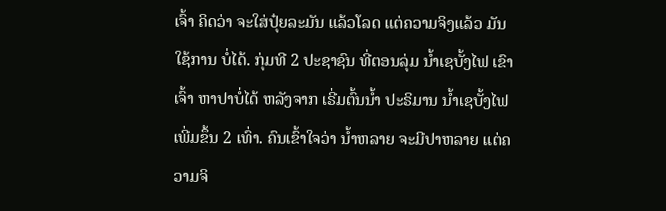ເຈົ້າ ຄິດວ່າ ຈະໃສ່ປຸ໋ຍລະມັນ ແລ້ວໂລດ ແຕ່ຄວາມຈິງແລ້ວ ມັນໃຊ້ການ ບໍ່ໄດ້. ກຸ່ມທີ 2 ປະຊາຊົນ ທີ່ຕອນລຸ່ມ ນ້ຳເຊບັ້ງໄຟ ເຂົາເຈົ້າ ຫາປາບໍ່ໄດ້ ຫລັງຈາກ ເຣີ່ມຕົ້ນນ້ຳ ປະຣິມານ ນ້ຳເຊບັ້ງໄຟ ເພີ່ມຂຶ້ນ 2 ເທົ່າ. ຄົນເຂົ້າໃຈວ່າ ນ້ຳຫລາຍ ຈະມີປາຫລາຍ ແຕ່ຄວາມຈິ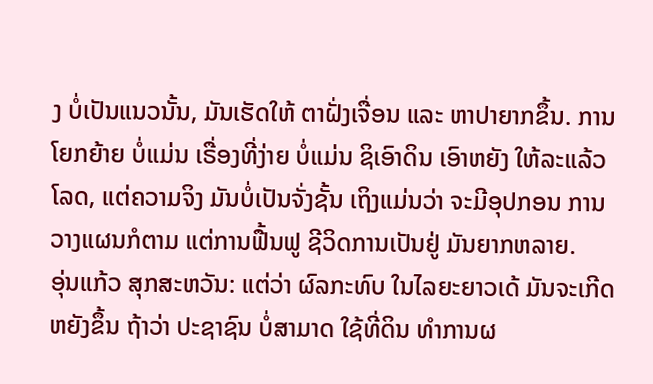ງ ບໍ່ເປັນແນວນັ້ນ, ມັນເຮັດໃຫ້ ຕາຝັ່ງເຈື່ອນ ແລະ ຫາປາຍາກຂຶ້ນ. ການໂຍກຍ້າຍ ບໍ່ແມ່ນ ເຣື່ອງທີ່ງ່າຍ ບໍ່ແມ່ນ ຊິເອົາດິນ ເອົາຫຍັງ ໃຫ້ລະແລ້ວໂລດ, ແຕ່ຄວາມຈິງ ມັນບໍ່ເປັນຈັ່ງຊັ້ນ ເຖິງແມ່ນວ່າ ຈະມີອຸປກອນ ການວາງແຜນກໍຕາມ ແຕ່ການຟື້ນຟູ ຊີວິດການເປັນຢູ່ ມັນຍາກຫລາຍ.
ອຸ່ນແກ້ວ ສຸກສະຫວັນ: ແຕ່ວ່າ ຜົລກະທົບ ໃນໄລຍະຍາວເດ້ ມັນຈະເກີດຫຍັງຂຶ້ນ ຖ້າວ່າ ປະຊາຊົນ ບໍ່ສາມາດ ໃຊ້ທີ່ດິນ ທຳການຜ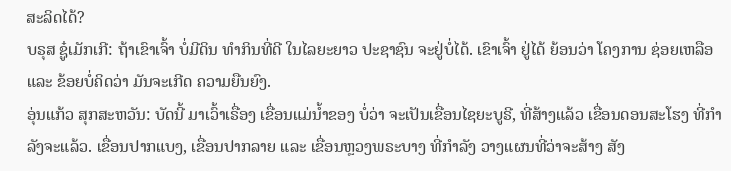ສະລິດໄດ້?
ບຣຸສ ຊູ໋ເມັກເກີ: ຖ້າເຂົາເຈົ້າ ບໍ່ມີດິນ ທຳກິນທີ່ດີ ໃນໄລຍະຍາວ ປະຊາຊົນ ຈະຢູ່ບໍ່ໄດ້. ເຂົາເຈົ້າ ຢູ່ໄດ້ ຍ້ອນວ່າ ໂຄງການ ຊ່ອຍເຫລືອ ແລະ ຂ້ອຍບໍ່ຄິດວ່າ ມັນຈະເກີດ ຄວາມຍືນຍົງ.
ອຸ່ນແກ້ວ ສຸກສະຫວັນ: ບັດນີ້ ມາເວົ້າເຣື່ອງ ເຂື່ອນແມ່ນ້ຳຂອງ ບໍ່ວ່າ ຈະເປັນເຂື່ອນໄຊຍະບູຣີ, ທີ່ສ້າງແລ້ວ ເຂື່ອນດອນສະໂຮງ ທີ່ກຳລັງຈະແລ້ວ. ເຂື່ອນປາກແບງ, ເຂື່ອນປາກລາຍ ແລະ ເຂື່ອນຫຼວງພຣະບາງ ທີ່ກຳລັງ ວາງແຜນທີ່ວ່າຈະສ້າງ ສັງ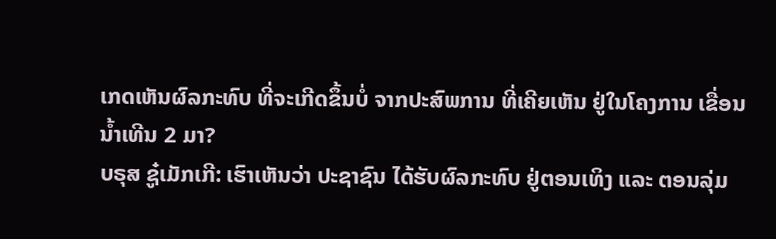ເກດເຫັນຜົລກະທົບ ທີ່ຈະເກີດຂຶ້ນບໍ່ ຈາກປະສົພການ ທີ່ເຄີຍເຫັນ ຢູ່ໃນໂຄງການ ເຂື່ອນນ້ຳເທີນ 2 ມາ?
ບຣຸສ ຊູ໋ເມັກເກີ: ເຮົາເຫັນວ່າ ປະຊາຊົນ ໄດ້ຮັບຜົລກະທົບ ຢູ່ຕອນເທິງ ແລະ ຕອນລຸ່ມ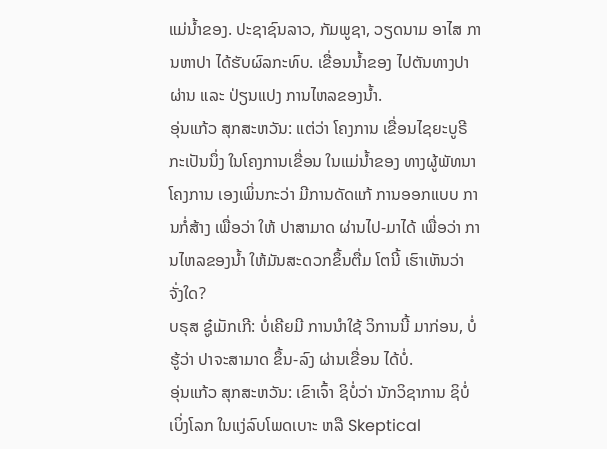ແມ່ນ້ຳຂອງ. ປະຊາຊົນລາວ, ກັມພູຊາ, ວຽດນາມ ອາໄສ ການຫາປາ ໄດ້ຮັບຜົລກະທົບ. ເຂື່ອນນ້ຳຂອງ ໄປຕັນທາງປາຜ່ານ ແລະ ປ່ຽນແປງ ການໄຫລຂອງນ້ຳ.
ອຸ່ນແກ້ວ ສຸກສະຫວັນ: ແຕ່ວ່າ ໂຄງການ ເຂື່ອນໄຊຍະບູຣີ ກະເປັນນຶ່ງ ໃນໂຄງການເຂື່ອນ ໃນແມ່ນ້ຳຂອງ ທາງຜູ້ພັທນາ ໂຄງການ ເອງເພິ່ນກະວ່າ ມີການດັດແກ້ ການອອກແບບ ການກໍ່ສ້າງ ເພື່ອວ່າ ໃຫ້ ປາສາມາດ ຜ່ານໄປ-ມາໄດ້ ເພື່ອວ່າ ການໄຫລຂອງນ້ຳ ໃຫ້ມັນສະດວກຂຶ້ນຕື່ມ ໂຕນີ້ ເຮົາເຫັນວ່າ ຈັ່ງໃດ?
ບຣຸສ ຊູ໋ເມັກເກີ: ບໍ່ເຄີຍມີ ການນຳໃຊ້ ວິການນີ້ ມາກ່ອນ, ບໍ່ຮູ້ວ່າ ປາຈະສາມາດ ຂຶ້ນ-ລົງ ຜ່ານເຂື່ອນ ໄດ້ບໍ່.
ອຸ່ນແກ້ວ ສຸກສະຫວັນ: ເຂົາເຈົ້າ ຊິບໍ່ວ່າ ນັກວິຊາການ ຊິບໍ່ເບິ່ງໂລກ ໃນແງ່ລົບໂພດເບາະ ຫລື Skeptical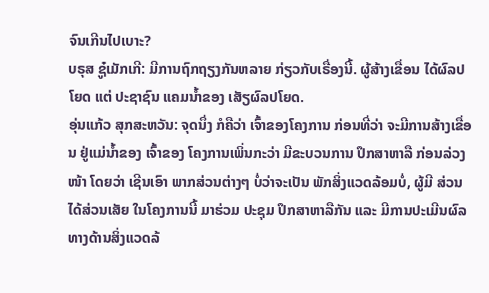ຈົນເກີນໄປເບາະ?
ບຣຸສ ຊູ໋ເມັກເກີ: ມີການຖົກຖຽງກັນຫລາຍ ກ່ຽວກັບເຣື່ອງນີ້. ຜູ້ສ້າງເຂື່ອນ ໄດ້ຜົລປໂຍດ ແຕ່ ປະຊາຊົນ ແຄມນ້ຳຂອງ ເສັຽຜົລປໂຍດ.
ອຸ່ນແກ້ວ ສຸກສະຫວັນ: ຈຸດນຶ່ງ ກໍຄືວ່າ ເຈົ້າຂອງໂຄງການ ກ່ອນທີ່ວ່າ ຈະມີການສ້າງເຂື່ອນ ຢູ່ແມ່ນ້ຳຂອງ ເຈົ້າຂອງ ໂຄງການເພິ່ນກະວ່າ ມີຂະບວນການ ປຶກສາຫາລື ກ່ອນລ່ວງໜ້າ ໂດຍວ່າ ເຊີນເອົາ ພາກສ່ວນຕ່າງໆ ບໍ່ວ່າຈະເປັນ ພັກສິ່ງແວດລ້ອມບໍ່, ຜູ້ມີ ສ່ວນໄດ້ສ່ວນເສັຍ ໃນໂຄງການນີ້ ມາຮ່ວມ ປະຊຸມ ປຶກສາຫາລືກັນ ແລະ ມີການປະເມີນຜົລ ທາງດ້ານສິ່ງແວດລ້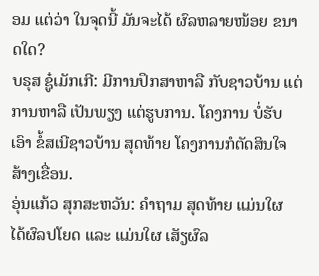ອມ ແຕ່ວ່າ ໃນຈຸດນີ້ ມັນຈະໄດ້ ຜົລຫລາຍໜ້ອຍ ຂນາດໃດ?
ບຣຸສ ຊູ໋ເມັກເກີ: ມີການປຶກສາຫາລື ກັບຊາວບ້ານ ແຕ່ການຫາລື ເປັນພຽງ ແຕ່ຮູບການ. ໂຄງການ ບໍ່ຮັບເອົາ ຂໍ້ສເນີຊາວບ້ານ ສຸດທ້າຍ ໂຄງການກໍຕັດສິນໃຈ ສ້າງເຂື່ອນ.
ອຸ່ນແກ້ວ ສຸກສະຫວັນ: ຄຳຖາມ ສຸດທ້າຍ ແມ່ນໃຜ ໄດ້ຜົລປໂຍດ ແລະ ແມ່ນໃຜ ເສັຽຜົລ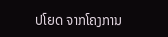ປໂຍດ ຈາກໂຄງການ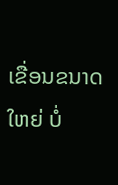ເຂື່ອນຂນາດໃຫຍ່ ບໍ່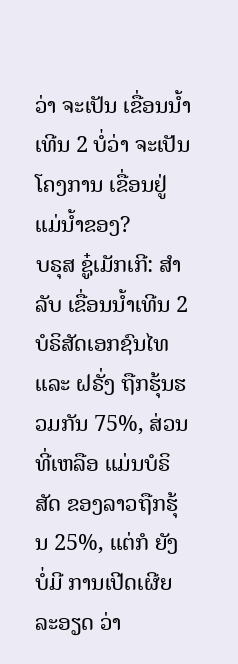ວ່າ ຈະເປັນ ເຂື່ອນນ້ຳເທີນ 2 ບໍ່ວ່າ ຈະເປັນໂຄງການ ເຂື່ອນຢູ່ແມ່ນ້ຳຂອງ?
ບຣຸສ ຊູ໋ເມັກເກີ: ສຳລັບ ເຂື່ອນນ້ຳເທີນ 2 ບໍຣິສັດເອກຊົນໄທ ແລະ ຝຣັ່ງ ຖືກຮຸ້ນຮວມກັນ 75%, ສ່ວນທີ່ເຫລືອ ແມ່ນບໍຣິສັດ ຂອງລາວຖືກຮຸ້ນ 25%, ແຕ່ກໍ ຍັງບໍ່ມີ ການເປີດເຜີຍລະອຽດ ວ່າ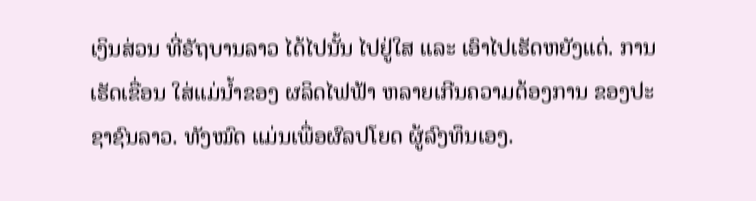ເງິນສ່ວນ ທີ່ຣັຖບານລາວ ໄດ້ໄປນັ້ນ ໄປຢູ່ໃສ ແລະ ເອົາໄປເຮັດຫຍັງແດ່. ການເຮັດເຂື່ອນ ໃສ່ແມ່ນ້ຳຂອງ ຜລິດໄຟຟ້າ ຫລາຍເກີນຄວາມຕ້ອງການ ຂອງປະຊາຊົນລາວ. ທັງໝົດ ແມ່ນເພື່ອຜົລປໂຍດ ຜູ້ລົງທຶນເອງ.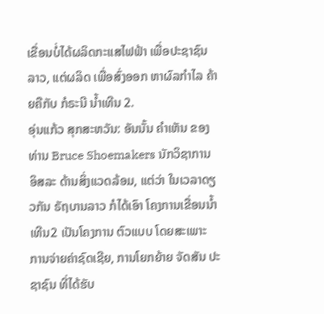ເຂື່ອນບໍ່ໄດ້ຜລິດກະແສໄຟຟ້າ ເພື່ອປະຊາຊົນລາວ, ແຕ່ຜລິດ ເພື່ອສົ່ງອອກ ຫາຜົລກຳໄລ ຄ້າຍຄືກັບ ກໍຣະນີ ນ້ຳເທີນ 2.
ອຸ່ນແກ້ວ ສຸກສະຫວັນ: ອັນນັ້ນ ຄຳເຫັນ ຂອງທ່ານ Bruce Shoemakers ນັກວິຊາການ ອິສລະ ດ້ານສິ່ງແວດລ້ອມ, ແຕ່ວ່າ ໃນເວລາດຽວກັນ ຣັຖບານລາວ ກໍໄດ້ເອົາ ໂຄງການເຂື່ອນນ້ຳເທີນ2 ເປັນໂຄງການ ຕົວແບບ ໂດຍສະເພາະ ການຈ່າຍຄ່າຊົດເຊີຍ, ການໂຍກຍ້າຍ ຈັດສັນ ປະຊາຊົນ ທີ່ໄດ້ຮັບ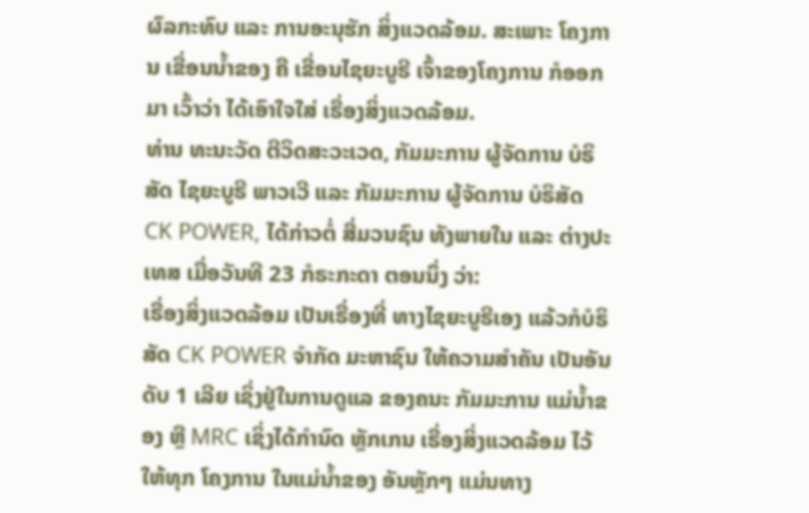ຜົລກະທົບ ແລະ ການອະນຸຮັກ ສິ່ງແວດລ້ອມ. ສະເພາະ ໂຄງການ ເຂື່ອນນ້ຳຂອງ ຄື ເຂື່ອນໄຊຍະບູຣີ ເຈົ້າຂອງໂຄງການ ກໍອອກມາ ເວົ້າວ່າ ໄດ້ເອົາໃຈໃສ່ ເຣື່ອງສິ່ງແວດລ້ອມ.
ທ່ານ ທະນະວັດ ຕີວິດສະວະເວດ, ກັມມະການ ຜູ້ຈັດການ ບໍຣິສັດ ໄຊຍະບູຣີ ພາວເວີ ແລະ ກັມມະການ ຜູ້ຈັດການ ບໍຣິສັດ CK POWER, ໄດ້ກ່າວຕໍ່ ສື່ມວນຊົນ ທັງພາຍໃນ ແລະ ຕ່າງປະເທສ ເມື່ອວັນທີ 23 ກໍຣະກະດາ ຕອນນຶ່ງ ວ່າ:
ເຣື່ອງສິ່ງແວດລ້ອມ ເປັນເຣື່ອງທີ່ ທາງໄຊຍະບູຣີເອງ ແລ້ວກໍບໍຣິສັດ CK POWER ຈຳກັດ ມະຫາຊົນ ໃຫ້ຄວາມສຳຄັນ ເປັນອັນດັບ 1 ເລີຍ ເຊິ່ງຢູ່ໃນການດູແລ ຂອງຄນະ ກັມມະການ ແມ່ນໍ້າຂອງ ຫຼື MRC ເຊິ່ງໄດ້ກຳນົດ ຫຼັກເກນ ເຣື່ອງສິ່ງແວດລ້ອມ ໄວ້ໃຫ້ທຸກ ໂຄງການ ໃນແມ່ນໍ້າຂອງ ອັນຫຼັກໆ ແມ່ນທາງ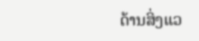ດ້ານສິ່ງແວ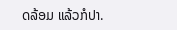ດລ້ອມ ແລ້ວກໍປາ.